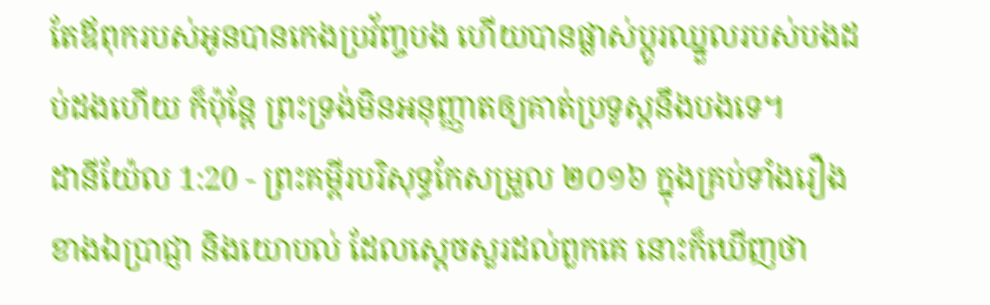តែឪពុករបស់អូនបានកេងប្រវ័ញ្ចបង ហើយបានផ្លាស់ប្ដូរឈ្នួលរបស់បងដប់ដងហើយ ក៏ប៉ុន្ដែ ព្រះទ្រង់មិនអនុញ្ញាតឲ្យគាត់ប្រទូស្ដនឹងបងទេ។
ដានីយ៉ែល 1:20 - ព្រះគម្ពីរបរិសុទ្ធកែសម្រួល ២០១៦ ក្នុងគ្រប់ទាំងរឿងខាងឯប្រាជ្ញា និងយោបល់ ដែលស្ដេចសួរដល់ពួកគេ នោះក៏ឃើញថា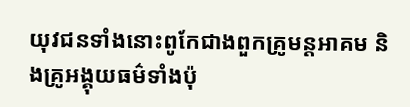យុវជនទាំងនោះពូកែជាងពួកគ្រូមន្តអាគម និងគ្រូអង្គុយធម៌ទាំងប៉ុ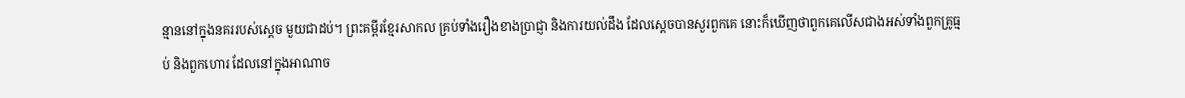ន្មាននៅក្នុងនគររបស់ស្ដេច មួយជាដប់។ ព្រះគម្ពីរខ្មែរសាកល គ្រប់ទាំងរឿងខាងប្រាជ្ញា និងការយល់ដឹង ដែលស្ដេចបានសួរពួកគេ នោះក៏ឃើញថាពួកគេលើសជាងអស់ទាំងពួកគ្រូធ្មប់ និងពួកហោរ ដែលនៅក្នុងអាណាច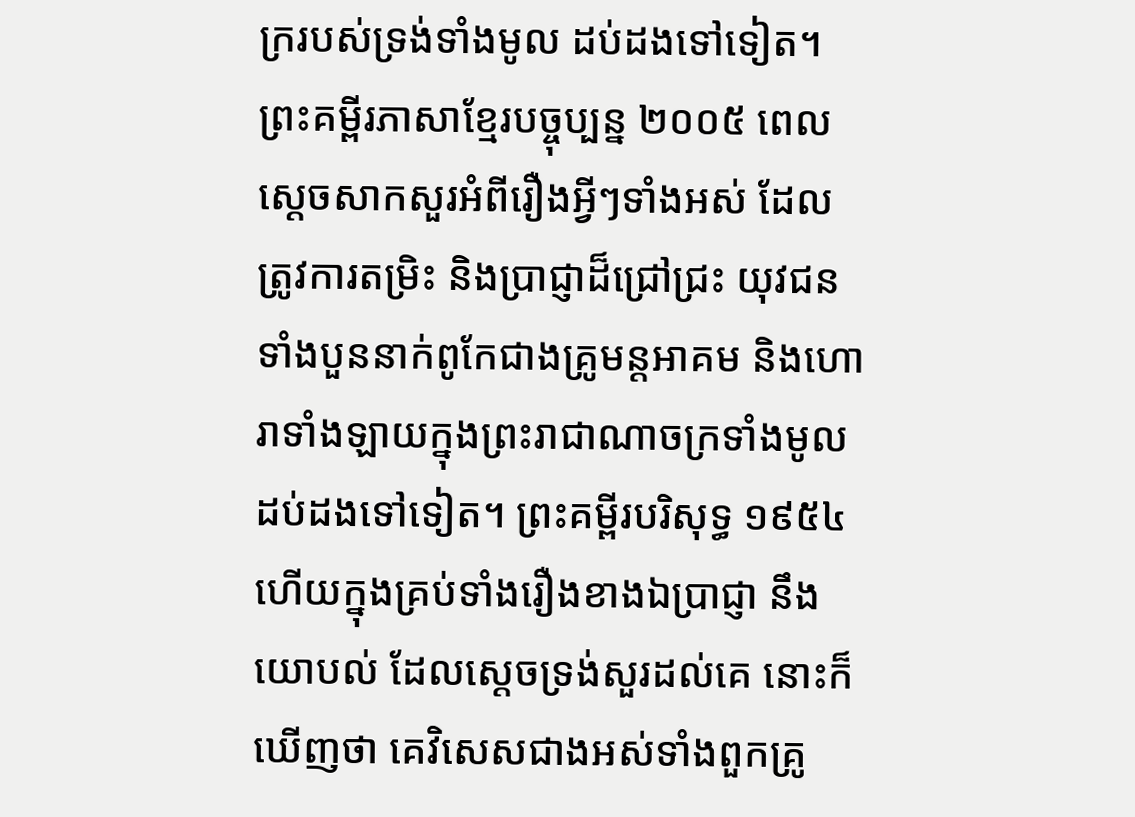ក្ររបស់ទ្រង់ទាំងមូល ដប់ដងទៅទៀត។ ព្រះគម្ពីរភាសាខ្មែរបច្ចុប្បន្ន ២០០៥ ពេលស្ដេចសាកសួរអំពីរឿងអ្វីៗទាំងអស់ ដែលត្រូវការតម្រិះ និងប្រាជ្ញាដ៏ជ្រៅជ្រះ យុវជនទាំងបួននាក់ពូកែជាងគ្រូមន្តអាគម និងហោរាទាំងឡាយក្នុងព្រះរាជាណាចក្រទាំងមូលដប់ដងទៅទៀត។ ព្រះគម្ពីរបរិសុទ្ធ ១៩៥៤ ហើយក្នុងគ្រប់ទាំងរឿងខាងឯប្រាជ្ញា នឹងយោបល់ ដែលស្តេចទ្រង់សួរដល់គេ នោះក៏ឃើញថា គេវិសេសជាងអស់ទាំងពួកគ្រូ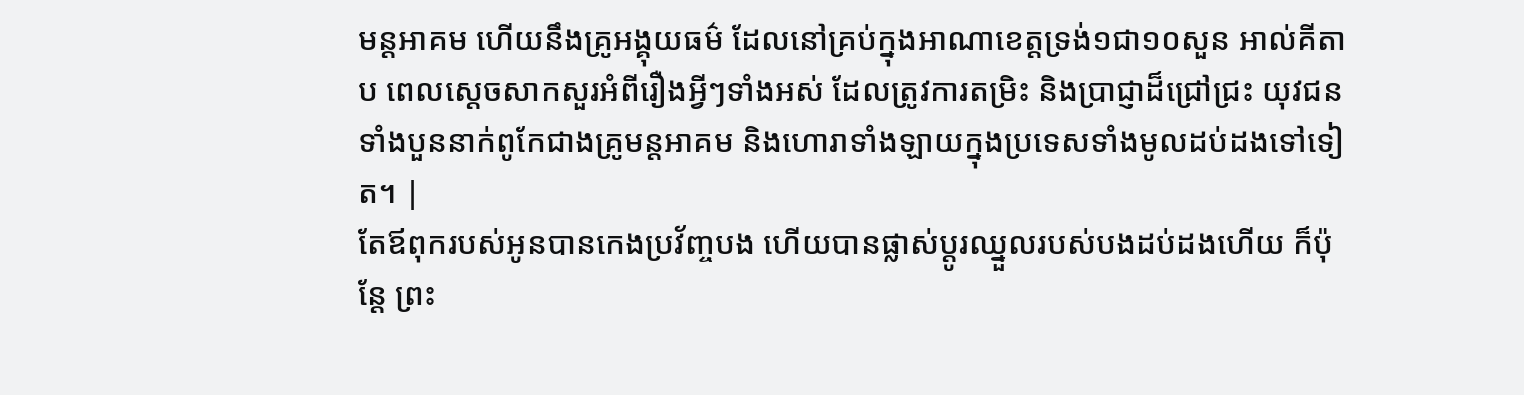មន្តអាគម ហើយនឹងគ្រូអង្គុយធម៌ ដែលនៅគ្រប់ក្នុងអាណាខេត្តទ្រង់១ជា១០សួន អាល់គីតាប ពេលស្ដេចសាកសួរអំពីរឿងអ្វីៗទាំងអស់ ដែលត្រូវការតម្រិះ និងប្រាជ្ញាដ៏ជ្រៅជ្រះ យុវជនទាំងបួននាក់ពូកែជាងគ្រូមន្តអាគម និងហោរាទាំងឡាយក្នុងប្រទេសទាំងមូលដប់ដងទៅទៀត។ |
តែឪពុករបស់អូនបានកេងប្រវ័ញ្ចបង ហើយបានផ្លាស់ប្ដូរឈ្នួលរបស់បងដប់ដងហើយ ក៏ប៉ុន្ដែ ព្រះ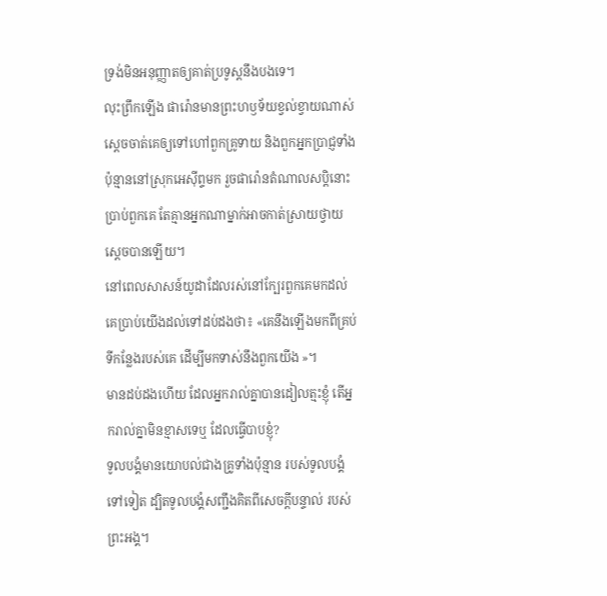ទ្រង់មិនអនុញ្ញាតឲ្យគាត់ប្រទូស្ដនឹងបងទេ។
លុះព្រឹកឡើង ផារ៉ោនមានព្រះហឫទ័យខ្វល់ខ្វាយណាស់ ស្ដេចចាត់គេឲ្យទៅហៅពួកគ្រូទាយ និងពួកអ្នកប្រាជ្ញទាំងប៉ុន្មាននៅស្រុកអេស៊ីព្ទមក រួចផារ៉ោនតំណាលសប្ដិនោះប្រាប់ពួកគេ តែគ្មានអ្នកណាម្នាក់អាចកាត់ស្រាយថ្វាយស្ដេចបានឡើយ។
នៅពេលសាសន៍យូដាដែលរស់នៅក្បែរពួកគេមកដល់ គេប្រាប់យើងដល់ទៅដប់ដងថា៖ «គេនឹងឡើងមកពីគ្រប់ទីកន្លែងរបស់គេ ដើម្បីមកទាស់នឹងពួកយើង »។
មានដប់ដងហើយ ដែលអ្នករាល់គ្នាបានដៀលត្មះខ្ញុំ តើអ្នករាល់គ្នាមិនខ្មាសទេឬ ដែលធ្វើបាបខ្ញុំ?
ទូលបង្គំមានយោបល់ជាងគ្រូទាំងប៉ុន្មាន របស់ទូលបង្គំទៅទៀត ដ្បិតទូលបង្គំសញ្ជឹងគិតពីសេចក្ដីបន្ទាល់ របស់ព្រះអង្គ។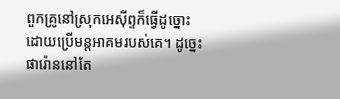ពួកគ្រូនៅស្រុកអេស៊ីព្ទក៏ធ្វើដូច្នោះ ដោយប្រើមន្តអាគមរបស់គេ។ ដូច្នេះ ផារ៉ោននៅតែ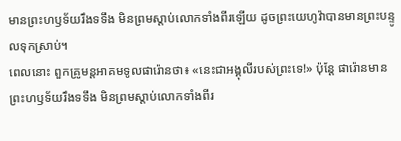មានព្រះហឫទ័យរឹងទទឹង មិនព្រមស្តាប់លោកទាំងពីរឡើយ ដូចព្រះយេហូវ៉ាបានមានព្រះបន្ទូលទុកស្រាប់។
ពេលនោះ ពួកគ្រូមន្តអាគមទូលផារ៉ោនថា៖ «នេះជាអង្គុលីរបស់ព្រះទេ!» ប៉ុន្ដែ ផារ៉ោនមានព្រះហឫទ័យរឹងទទឹង មិនព្រមស្តាប់លោកទាំងពីរ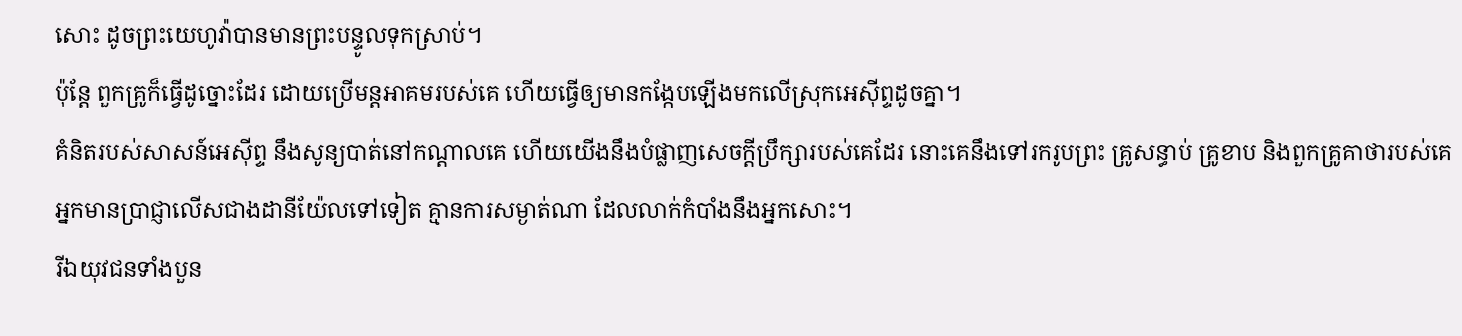សោះ ដូចព្រះយេហូវ៉ាបានមានព្រះបន្ទូលទុកស្រាប់។
ប៉ុន្ដែ ពួកគ្រូក៏ធ្វើដូច្នោះដែរ ដោយប្រើមន្តអាគមរបស់គេ ហើយធ្វើឲ្យមានកង្កែបឡើងមកលើស្រុកអេស៊ីព្ទដូចគ្នា។
គំនិតរបស់សាសន៍អេស៊ីព្ទ នឹងសូន្យបាត់នៅកណ្ដាលគេ ហើយយើងនឹងបំផ្លាញសេចក្ដីប្រឹក្សារបស់គេដែរ នោះគេនឹងទៅរករូបព្រះ គ្រូសន្ធាប់ គ្រូខាប និងពួកគ្រូគាថារបស់គេ
អ្នកមានប្រាជ្ញាលើសជាងដានីយ៉ែលទៅទៀត គ្មានការសម្ងាត់ណា ដែលលាក់កំបាំងនឹងអ្នកសោះ។
រីឯយុវជនទាំងបួន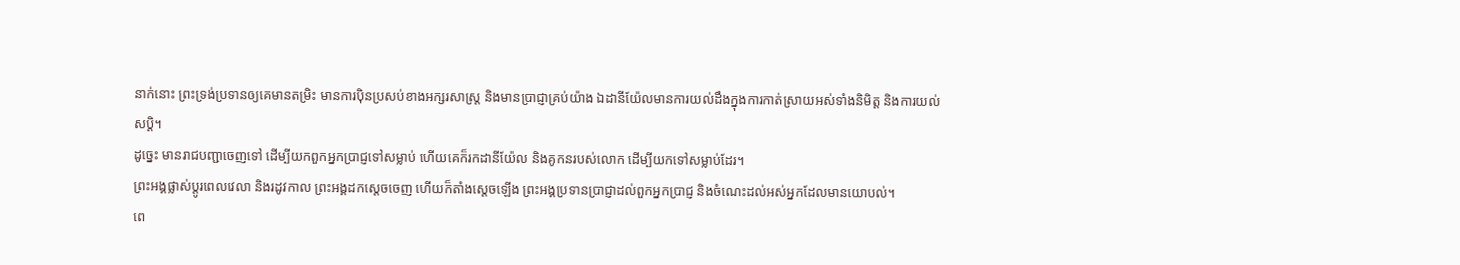នាក់នោះ ព្រះទ្រង់ប្រទានឲ្យគេមានតម្រិះ មានការប៉ិនប្រសប់ខាងអក្សរសាស្ត្រ និងមានប្រាជ្ញាគ្រប់យ៉ាង ឯដានីយ៉ែលមានការយល់ដឹងក្នុងការកាត់ស្រាយអស់ទាំងនិមិត្ត និងការយល់សប្តិ។
ដូច្នេះ មានរាជបញ្ជាចេញទៅ ដើម្បីយកពួកអ្នកប្រាជ្ញទៅសម្លាប់ ហើយគេក៏រកដានីយ៉ែល និងគូកនរបស់លោក ដើម្បីយកទៅសម្លាប់ដែរ។
ព្រះអង្គផ្លាស់ប្ដូរពេលវេលា និងរដូវកាល ព្រះអង្គដកស្តេចចេញ ហើយក៏តាំងស្តេចឡើង ព្រះអង្គប្រទានប្រាជ្ញាដល់ពួកអ្នកប្រាជ្ញ និងចំណេះដល់អស់អ្នកដែលមានយោបល់។
ពេ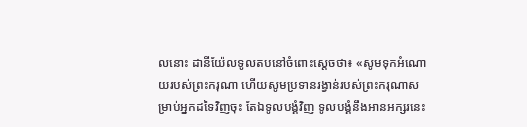លនោះ ដានីយ៉ែលទូលតបនៅចំពោះស្តេចថា៖ «សូមទុកអំណោយរបស់ព្រះករុណា ហើយសូមប្រទានរង្វាន់របស់ព្រះករុណាសម្រាប់អ្នកដទៃវិញចុះ តែឯទូលបង្គំវិញ ទូលបង្គំនឹងអានអក្សរនេះ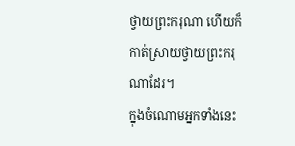ថ្វាយព្រះករុណា ហើយក៏កាត់ស្រាយថ្វាយព្រះករុណាដែរ។
ក្នុងចំណោមអ្នកទាំងនេះ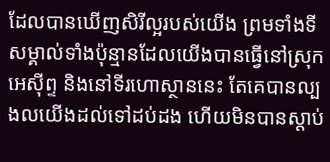ដែលបានឃើញសិរីល្អរបស់យើង ព្រមទាំងទីសម្គាល់ទាំងប៉ុន្មានដែលយើងបានធ្វើនៅស្រុកអេស៊ីព្ទ និងនៅទីរហោស្ថាននេះ តែគេបានល្បងលយើងដល់ទៅដប់ដង ហើយមិនបានស្ដាប់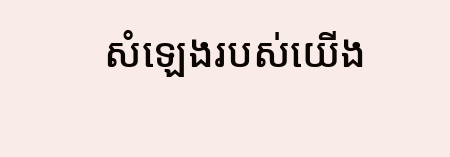សំឡេងរបស់យើង